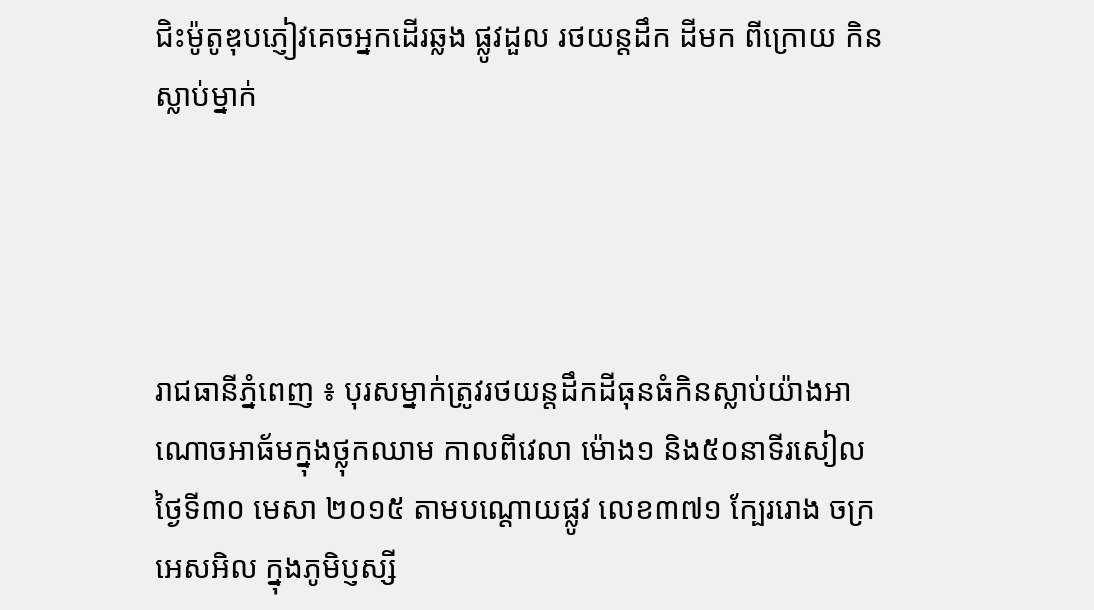ជិះម៉ូតូឌុបភ្ញៀវគេចអ្នកដើរឆ្លង ផ្លូវដួល រថយន្តដឹក ដីមក ពីក្រោយ កិនស្លាប់ម្នាក់




រាជធានីភ្នំពេញ ៖ បុរសម្នាក់ត្រូវរថយន្តដឹកដីធុនធំកិនស្លាប់យ៉ាងអាណោចអាធ័មក្នុងថ្លុកឈាម កាលពីវេលា ម៉ោង១ និង៥០នាទីរសៀល ថ្ងៃទី៣០ មេសា ២០១៥ តាមបណ្តោយផ្លូវ លេខ៣៧១ ក្បែររោង ចក្រអេសអិល ក្នុងភូមិប្ញស្សី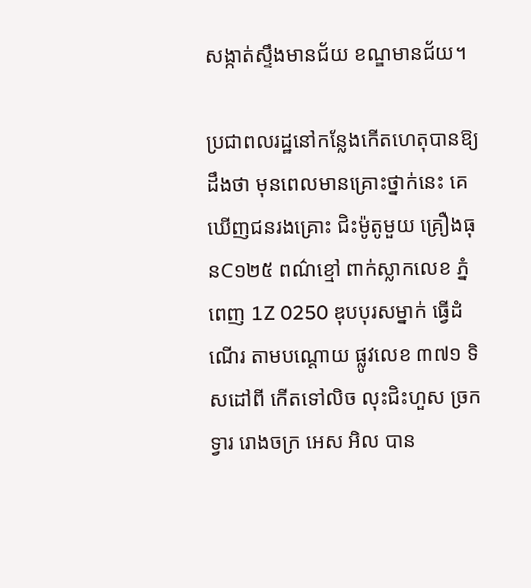សង្កាត់ស្ទឹងមានជ័យ ខណ្ឌមានជ័យ។

ប្រជាពលរដ្ឋនៅកន្លែងកើតហេតុបានឱ្យដឹងថា មុនពេលមានគ្រោះថ្នាក់នេះ គេឃើញជនរងគ្រោះ ជិះម៉ូតូមួយ គ្រឿងធុនC១២៥ ពណ៌ខ្មៅ ពាក់ស្លាកលេខ ភ្នំពេញ 1Z 0250 ឌុបបុរសម្នាក់ ធ្វើដំណើរ តាមបណ្តោយ ផ្លូវលេខ ៣៧១ ទិសដៅពី កើតទៅលិច លុះជិះហួស ច្រកទ្វារ រោងចក្រ អេស អិល បាន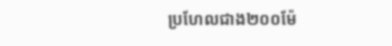ប្រហែលជាង២០០ម៉ែ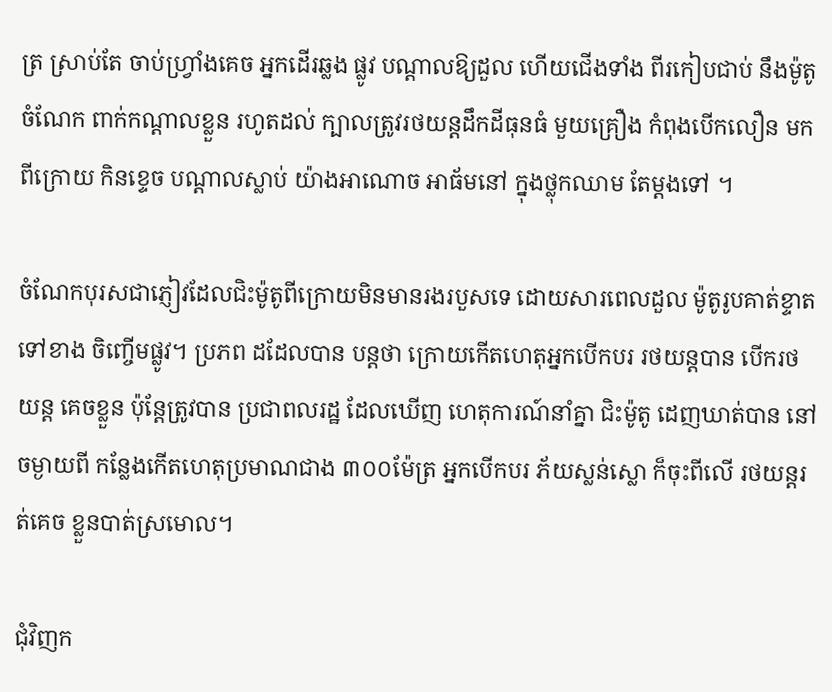ត្រ ស្រាប់តែ ចាប់ហ្វ្រាំងគេច អ្នកដើរឆ្លង ផ្លូវ បណ្តាលឱ្យដួល ហើយជើងទាំង ពីរកៀបជាប់ នឹងម៉ូតូ ចំណែក ពាក់កណ្តាលខ្លួន រហូតដល់ ក្បាលត្រូវរថយន្តដឹកដីធុនធំ មួយគ្រឿង កំពុងបើកលឿន មកពីក្រោយ កិនខ្ទេច បណ្តាលស្លាប់ យ៉ាងអាណោច អាធ័មនៅ ក្នុងថ្លុកឈាម តែម្តងទៅ ។

ចំណែកបុរសជាភ្ញៀវដែលជិះម៉ូតូពីក្រោយមិនមានរងរបួសទេ ដោយសារពេលដួល ម៉ូតូរូបគាត់ខ្ទាត ទៅខាង ចិញ្ចើមផ្លូវ។ ប្រភព ដដែលបាន បន្តថា ក្រោយកើតហេតុអ្នកបើកបរ រថយន្តបាន បើករថយន្ត គេចខ្លួន ប៉ុន្តែត្រូវបាន ប្រជាពលរដ្ឋ ដែលឃើញ ហេតុការណ៍នាំគ្នា ជិះម៉ូតូ ដេញឃាត់បាន នៅចម្ងាយពី កន្លែងកើតហេតុប្រមាណជាង ៣០០ម៉ែត្រ អ្នកបើកបរ ភ័យស្លន់ស្លោ ក៏ចុះពីលើ រថយន្តរត់គេច ខ្លួនបាត់ស្រមោល។

ជុំវិញក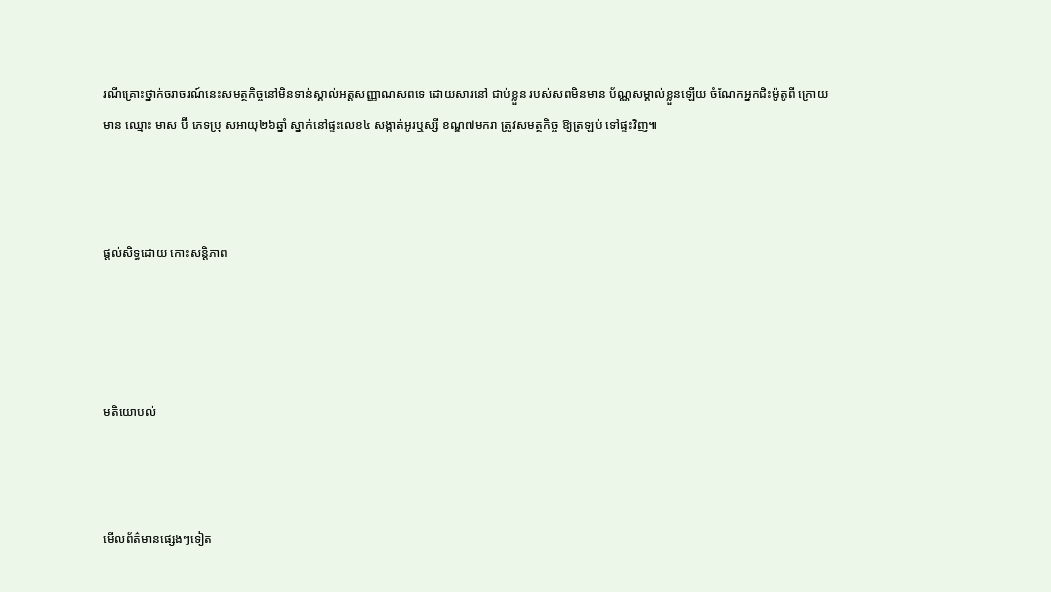រណីគ្រោះថ្នាក់ចរាចរណ៍នេះសមត្ថកិច្ចនៅមិនទាន់ស្គាល់អត្តសញ្ញាណសពទេ ដោយសារនៅ ជាប់ខ្លួន របស់សពមិនមាន ប័ណ្ណសម្គាល់ខ្លួនឡើយ ចំណែកអ្នកជិះម៉ូតូពី ក្រោយមាន ឈ្មោះ មាស ប៊ី ភេទប្រុ សអាយុ២៦ឆ្នាំ ស្នាក់នៅផ្ទះលេខ៤ សង្កាត់អូរឬស្សី ខណ្ឌ៧មករា ត្រូវសមត្ថកិច្ច ឱ្យត្រឡប់ ទៅផ្ទះវិញ៕



ផ្តល់សិទ្ធដោយ កោះសន្តិភាព




មតិយោបល់



មើលព័ត៌មានផ្សេងៗទៀត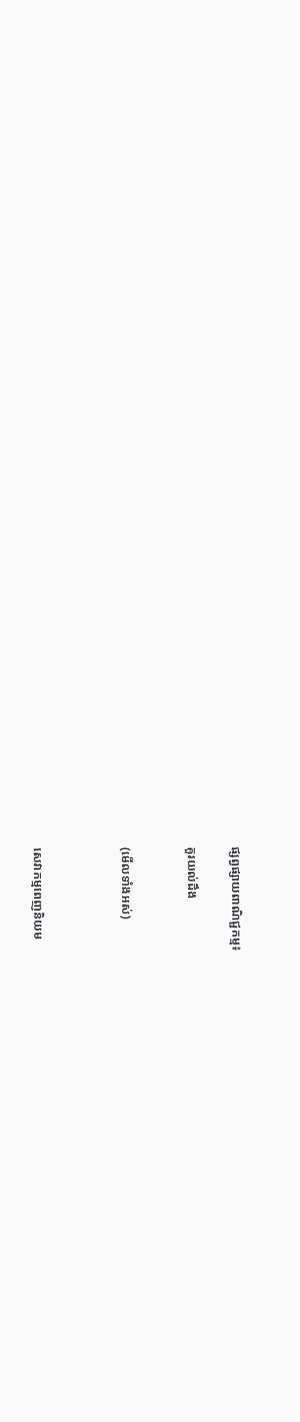ផ្សព្វផ្សាយពាណិជ្ជកម្ម៖

គួរយល់ដឹង


(មើលទាំងអស់)



សេវាកម្មពេញនិយម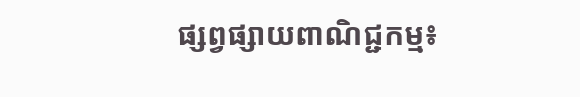ផ្សព្វផ្សាយពាណិជ្ជកម្ម៖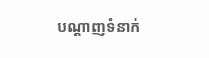បណ្តាញទំនាក់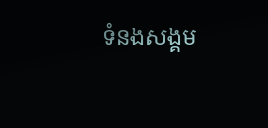ទំនងសង្គម